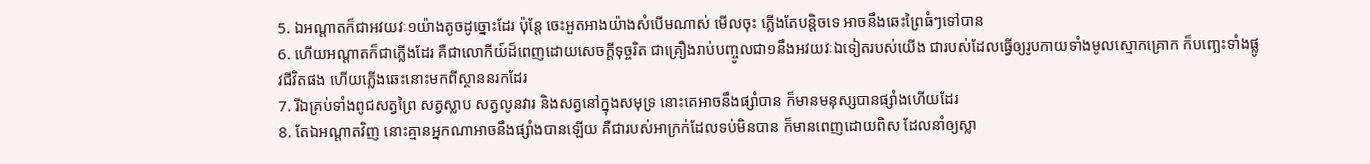5. ឯអណ្តាតក៏ជាអវយវៈ១យ៉ាងតូចដូច្នោះដែរ ប៉ុន្តែ ចេះអួតអាងយ៉ាងសំបើមណាស់ មើលចុះ ភ្លើងតែបន្តិចទេ អាចនឹងឆេះព្រៃធំៗទៅបាន
6. ហើយអណ្តាតក៏ជាភ្លើងដែរ គឺជាលោកីយ៍ដ៏ពេញដោយសេចក្ដីទុច្ចរិត ជាគ្រឿងរាប់បញ្ចូលជា១នឹងអវយវៈឯទៀតរបស់យើង ជារបស់ដែលធ្វើឲ្យរូបកាយទាំងមូលស្មោកគ្រោក ក៏បញ្ឆេះទាំងផ្លូវជីវិតផង ហើយភ្លើងឆេះនោះមកពីស្ថាននរកដែរ
7. រីឯគ្រប់ទាំងពូជសត្វព្រៃ សត្វស្លាប សត្វលូនវារ និងសត្វនៅក្នុងសមុទ្រ នោះគេអាចនឹងផ្សាំបាន ក៏មានមនុស្សបានផ្សាំងហើយដែរ
8. តែឯអណ្តាតវិញ នោះគ្មានអ្នកណាអាចនឹងផ្សាំងបានឡើយ គឺជារបស់អាក្រក់ដែលទប់មិនបាន ក៏មានពេញដោយពិស ដែលនាំឲ្យស្លា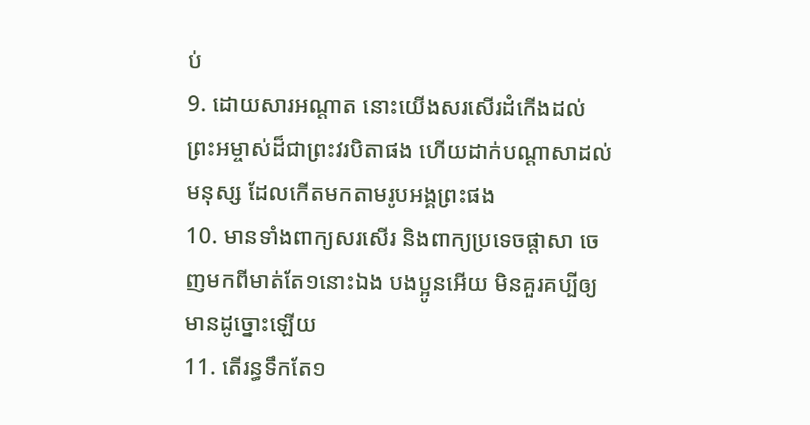ប់
9. ដោយសារអណ្តាត នោះយើងសរសើរដំកើងដល់ព្រះអម្ចាស់ដ៏ជាព្រះវរបិតាផង ហើយដាក់បណ្តាសាដល់មនុស្ស ដែលកើតមកតាមរូបអង្គព្រះផង
10. មានទាំងពាក្យសរសើរ និងពាក្យប្រទេចផ្តាសា ចេញមកពីមាត់តែ១នោះឯង បងប្អូនអើយ មិនគួរគប្បីឲ្យមានដូច្នោះឡើយ
11. តើរន្ធទឹកតែ១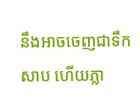នឹងអាចចេញជាទឹកសាប ហើយភ្លា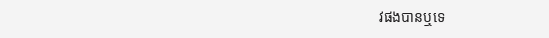វផងបានឬទេ